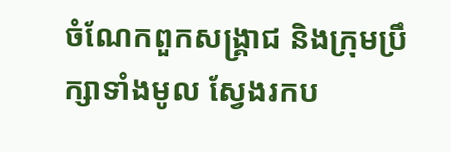ចំណែកពួកសង្គ្រាជ និងក្រុមប្រឹក្សាទាំងមូល ស្វែងរកប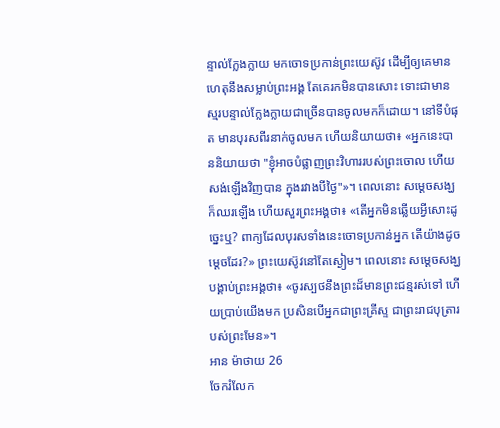ន្ទាល់ក្លែងក្លាយ មកចោទប្រកាន់ព្រះយេស៊ូវ ដើម្បីឲ្យគេមានហេតុនឹងសម្លាប់ព្រះអង្គ តែគេរកមិនបានសោះ ទោះជាមានស្មរបន្ទាល់ក្លែងក្លាយជាច្រើនបានចូលមកក៏ដោយ។ នៅទីបំផុត មានបុរសពីរនាក់ចូលមក ហើយនិយាយថា៖ «អ្នកនេះបាននិយាយថា "ខ្ញុំអាចបំផ្លាញព្រះវិហាររបស់ព្រះចោល ហើយសង់ឡើងវិញបាន ក្នុងរវាងបីថ្ងៃ"»។ ពេលនោះ សម្ដេចសង្ឃក៏ឈរឡើង ហើយសួរព្រះអង្គថា៖ «តើអ្នកមិនឆ្លើយអ្វីសោះដូច្នេះឬ? ពាក្យដែលបុរសទាំងនេះចោទប្រកាន់អ្នក តើយ៉ាងដូចម្តេចដែរ?» ព្រះយេស៊ូវនៅតែស្ងៀម។ ពេលនោះ សម្ដេចសង្ឃបង្គាប់ព្រះអង្គថា៖ «ចូរស្បថនឹងព្រះដ៏មានព្រះជន្មរស់ទៅ ហើយប្រាប់យើងមក ប្រសិនបើអ្នកជាព្រះគ្រីស្ទ ជាព្រះរាជបុត្រារបស់ព្រះមែន»។
អាន ម៉ាថាយ 26
ចែករំលែក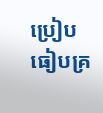ប្រៀបធៀបគ្រ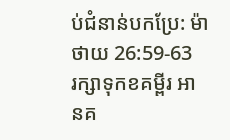ប់ជំនាន់បកប្រែ: ម៉ាថាយ 26:59-63
រក្សាទុកខគម្ពីរ អានគ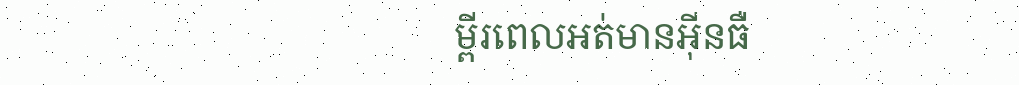ម្ពីរពេលអត់មានអ៊ីនធឺ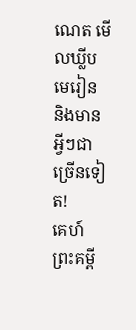ណេត មើលឃ្លីបមេរៀន និងមានអ្វីៗជាច្រើនទៀត!
គេហ៍
ព្រះគម្ពី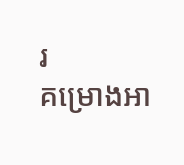រ
គម្រោងអា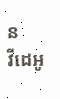ន
វីដេអូ